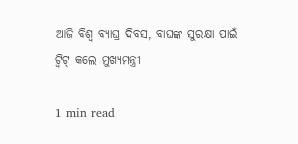ଆଜି ବିଶ୍ୱ ବ୍ୟାଘ୍ର ଦିବସ, ବାଘଙ୍କ ସୁରକ୍ଷା ପାଇଁ ଟ୍ୱିଟ୍ କଲେ ମୁଖ୍ୟମନ୍ତ୍ରୀ

1 min read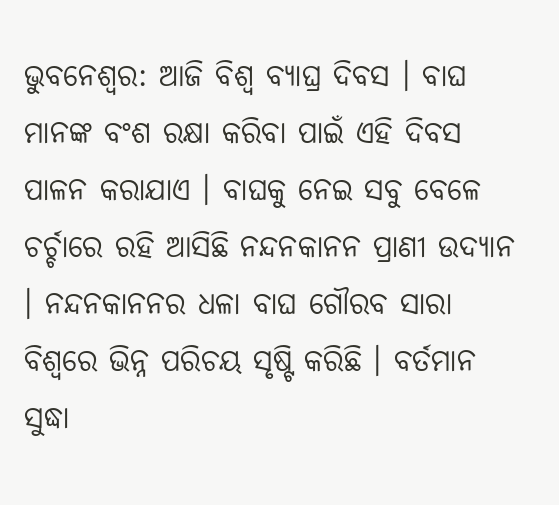ଭୁବନେଶ୍ୱର: ଆଜି ବିଶ୍ୱ ବ୍ୟାଘ୍ର ଦିବସ । ବାଘ ମାନଙ୍କ ବଂଶ ରକ୍ଷା କରିବା ପାଇଁ ଏହି ଦିବସ ପାଳନ କରାଯାଏ । ବାଘକୁ ନେଇ ସବୁ ବେଳେ ଚର୍ଚ୍ଚାରେ ରହି ଆସିଛି ନନ୍ଦନକାନନ ପ୍ରାଣୀ ଉଦ୍ୟାନ । ନନ୍ଦନକାନନର ଧଳା ବାଘ ଗୌରବ ସାରା ବିଶ୍ୱରେ ଭିନ୍ନ ପରିଚୟ ସୃଷ୍ଟି କରିଛି । ବର୍ତମାନ ସୁଦ୍ଧା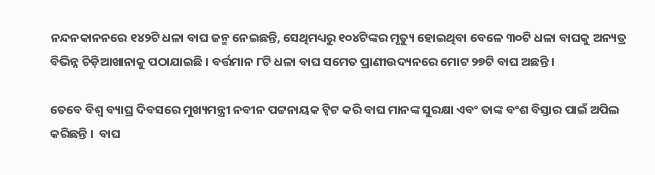ନନ୍ଦନକାନନରେ ୧୪୨ଟି ଧଳା ବାଘ ଜନ୍ମ ନେଇଛନ୍ତି, ସେଥିମଧ୍ୟରୁ ୧୦୪ଟିଙ୍କର ମୃତ୍ୟୁ ହୋଇଥିବା ବେଳେ ୩୦ଟି ଧଳା ବାଘକୁ ଅନ୍ୟତ୍ର ବିଭିନ୍ନ ଚିଡ଼ିଆଖାନାକୁ ପଠାଯାଇଛି । ବର୍ତ୍ତମାନ ୮ଟି ଧଳା ବାଘ ସମେତ ପ୍ରାଣୀଉଦ୍ୟନରେ ମୋଟ ୨୭ଟି ବାଘ ଅଛନ୍ତି ।

ତେବେ ବିଶ୍ୱ ବ୍ୟାଘ୍ର ଦିବସରେ ମୁଖ୍ୟମନ୍ତ୍ରୀ ନବୀନ ପଟ୍ଟନାୟକ ଟ୍ୱିଟ କରି ବାଘ ମାନଙ୍କ ସୁରକ୍ଷା ଏବଂ ତାଙ୍କ ବଂଶ ବିସ୍ତାର ପାଇଁ ଅପିଲ କରିଛନ୍ତି ।  ବାଘ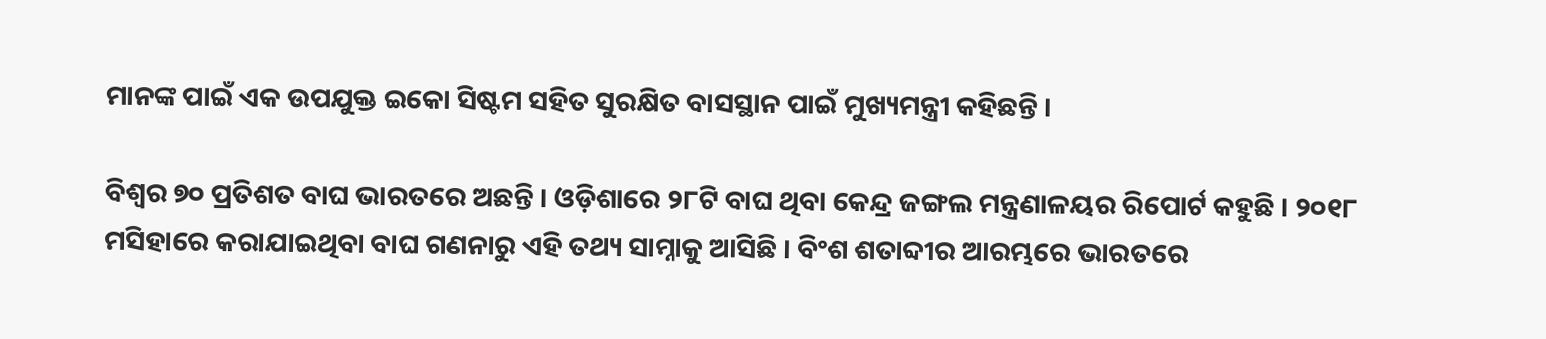ମାନଙ୍କ ପାଇଁ ଏକ ଉପଯୁକ୍ତ ଇକୋ ସିଷ୍ଟମ ସହିତ ସୁରକ୍ଷିତ ବାସସ୍ଥାନ ପାଇଁ ମୁଖ୍ୟମନ୍ତ୍ରୀ କହିଛନ୍ତି ।

ବିଶ୍ୱର ୭୦ ପ୍ରତିଶତ ବାଘ ଭାରତରେ ଅଛନ୍ତି । ଓଡ଼ିଶାରେ ୨୮ଟି ବାଘ ଥିବା କେନ୍ଦ୍ର ଜଙ୍ଗଲ ମନ୍ତ୍ରଣାଳୟର ରିପୋର୍ଟ କହୁଛି । ୨୦୧୮ ମସିହାରେ କରାଯାଇଥିବା ବାଘ ଗଣନାରୁ ଏହି ତଥ୍ୟ ସାମ୍ନାକୁ ଆସିଛି । ବିଂଶ ଶତାବ୍ଦୀର ଆରମ୍ଭରେ ଭାରତରେ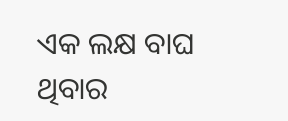ଏକ ଲକ୍ଷ ବାଘ ଥିବାର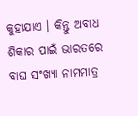କୁହାଯାଏ । କିନ୍ତୁ ଅବାଧ ଶିକାର ପାଇଁ ଭାରତରେ ବାଘ ସଂଖ୍ୟା ନାମମାତ୍ର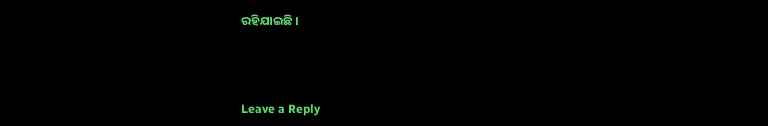ରହିଯାଇଛି ।



Leave a Reply